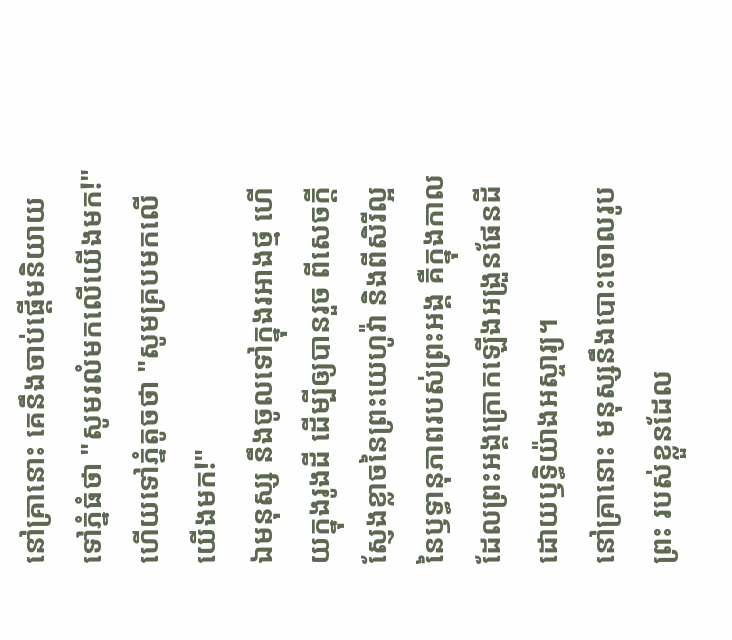នៅគ្រានោះ គេនឹងចាប់ផ្តើមនិយាយទៅភ្នំធំថា "សូមរលំមកលើយើងមក!" ហើយទៅភ្នំតូចថា "សូមគ្របមកលើយើងមក!"
ឯមនុស្ស នឹងចូលទៅក្នុងរអាងថ្ម ហើយក្នុងរូងដី ដើម្បីឲ្យបានរួច ពីសេចក្ដីស្ញែងខ្លាចនៃព្រះយេហូវ៉ា និងពីសិរីល្អនៃឫទ្ធានុភាពរបស់ព្រះអង្គ គឺក្នុងកាលដែលព្រះអង្គក្រោកឡើងអង្រួនផែនដី ដោយឫទ្ធិយ៉ាងអស្ចារ្យ។
នៅគ្រានោះ មនុស្សនឹងបោះចោលរូបព្រះ របស់ខ្លួនដែល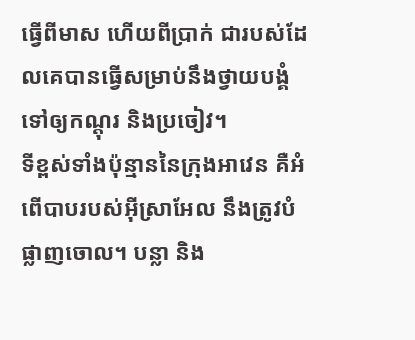ធ្វើពីមាស ហើយពីប្រាក់ ជារបស់ដែលគេបានធ្វើសម្រាប់នឹងថ្វាយបង្គំ ទៅឲ្យកណ្តុរ និងប្រចៀវ។
ទីខ្ពស់ទាំងប៉ុន្មាននៃក្រុងអាវេន គឺអំពើបាបរបស់អ៊ីស្រាអែល នឹងត្រូវបំផ្លាញចោល។ បន្លា និង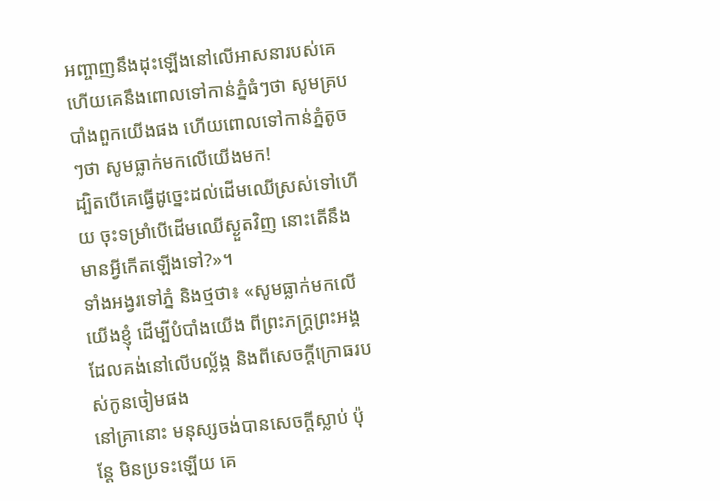អញ្ចាញនឹងដុះឡើងនៅលើអាសនារបស់គេ ហើយគេនឹងពោលទៅកាន់ភ្នំធំៗថា សូមគ្របបាំងពួកយើងផង ហើយពោលទៅកាន់ភ្នំតូចៗថា សូមធ្លាក់មកលើយើងមក!
ដ្បិតបើគេធ្វើដូច្នេះដល់ដើមឈើស្រស់ទៅហើយ ចុះទម្រាំបើដើមឈើស្ងួតវិញ នោះតើនឹងមានអ្វីកើតឡើងទៅ?»។
ទាំងអង្វរទៅភ្នំ និងថ្មថា៖ «សូមធ្លាក់មកលើយើងខ្ញុំ ដើម្បីបំបាំងយើង ពីព្រះភក្ត្រព្រះអង្គ ដែលគង់នៅលើបល្ល័ង្ក និងពីសេចក្ដីក្រោធរបស់កូនចៀមផង
នៅគ្រានោះ មនុស្សចង់បានសេចក្ដីស្លាប់ ប៉ុន្តែ មិនប្រទះឡើយ គេ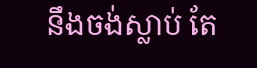នឹងចង់ស្លាប់ តែ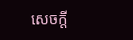សេចក្ដី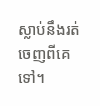ស្លាប់នឹងរត់ចេញពីគេទៅ។